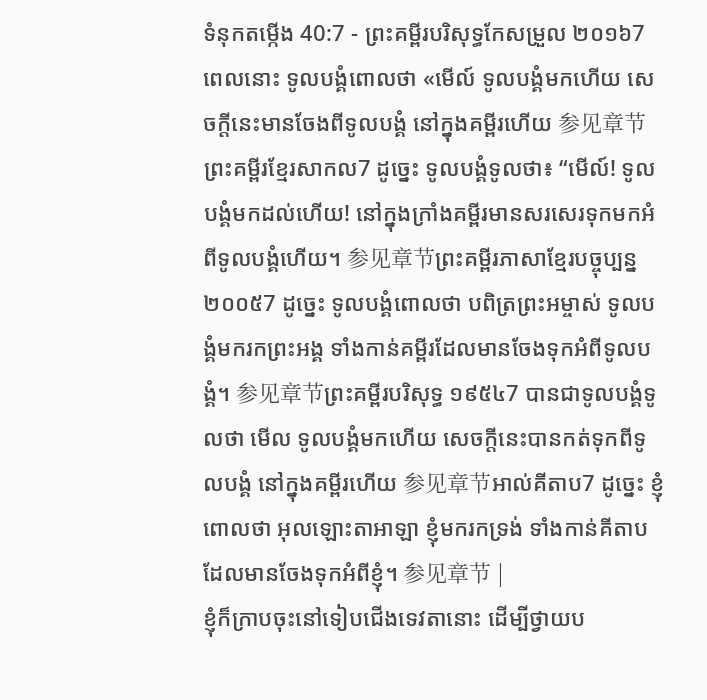ទំនុកតម្កើង 40:7 - ព្រះគម្ពីរបរិសុទ្ធកែសម្រួល ២០១៦7 ពេលនោះ ទូលបង្គំពោលថា «មើល៍ ទូលបង្គំមកហើយ សេចក្ដីនេះមានចែងពីទូលបង្គំ នៅក្នុងគម្ពីរហើយ 参见章节ព្រះគម្ពីរខ្មែរសាកល7 ដូច្នេះ ទូលបង្គំទូលថា៖ “មើល៍! ទូលបង្គំមកដល់ហើយ! នៅក្នុងក្រាំងគម្ពីរមានសរសេរទុកមកអំពីទូលបង្គំហើយ។ 参见章节ព្រះគម្ពីរភាសាខ្មែរបច្ចុប្បន្ន ២០០៥7 ដូច្នេះ ទូលបង្គំពោលថា បពិត្រព្រះអម្ចាស់ ទូលបង្គំមករកព្រះអង្គ ទាំងកាន់គម្ពីរដែលមានចែងទុកអំពីទូលបង្គំ។ 参见章节ព្រះគម្ពីរបរិសុទ្ធ ១៩៥៤7 បានជាទូលបង្គំទូលថា មើល ទូលបង្គំមកហើយ សេចក្ដីនេះបានកត់ទុកពីទូលបង្គំ នៅក្នុងគម្ពីរហើយ 参见章节អាល់គីតាប7 ដូច្នេះ ខ្ញុំពោលថា អុលឡោះតាអាឡា ខ្ញុំមករកទ្រង់ ទាំងកាន់គីតាបដែលមានចែងទុកអំពីខ្ញុំ។ 参见章节 |
ខ្ញុំក៏ក្រាបចុះនៅទៀបជើងទេវតានោះ ដើម្បីថ្វាយប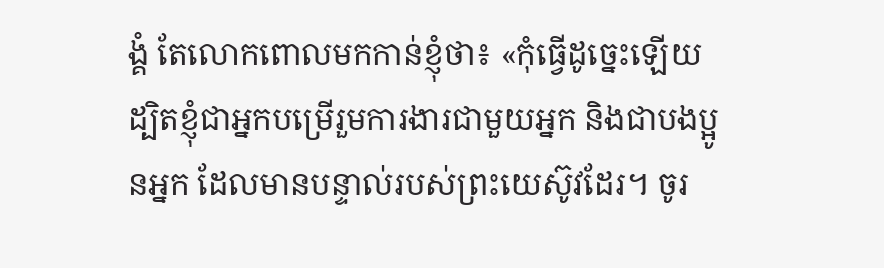ង្គំ តែលោកពោលមកកាន់ខ្ញុំថា៖ «កុំធ្វើដូច្នេះឡើយ ដ្បិតខ្ញុំជាអ្នកបម្រើរួមការងារជាមួយអ្នក និងជាបងប្អូនអ្នក ដែលមានបន្ទាល់របស់ព្រះយេស៊ូវដែរ។ ចូរ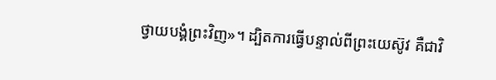ថ្វាយបង្គំព្រះវិញ»។ ដ្បិតការធ្វើបន្ទាល់ពីព្រះយេស៊ូវ គឺជាវិ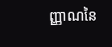ញ្ញាណនៃ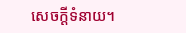សេចក្ដីទំនាយ។